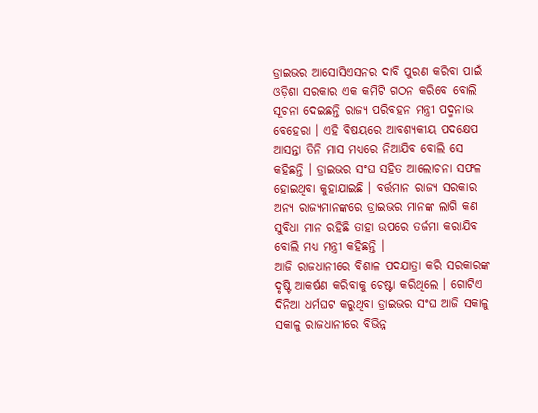ଡ୍ରାଇଭର ଆସୋସିଏସନର ଦାବି ପୁରଣ କରିବା ପାଇଁ ଓଡ଼ିଶା ସରକାର ଏକ କମିଟି ଗଠନ କରିବେ ବୋଲି ସୂଚନା ଦେଇଛନ୍ତି ରାଜ୍ୟ ପରିବହନ ମନ୍ତ୍ରୀ ପଦ୍ମନାଭ ବେହେରା । ଏହି ବିଷୟରେ ଆବଶ୍ୟକୀୟ ପଦକ୍ଷେପ ଆସନ୍ତା ତିନି ମାସ ମଧ୍ୟରେ ନିଆଯିବ ବୋଲି ସେ କହିଛନ୍ତି । ଡ୍ରାଇଭର ସଂଘ ସହିତ ଆଲୋଚନା ସଫଳ ହୋଇଥିବା କୁହାଯାଇଛି । ବର୍ତ୍ତମାନ ରାଜ୍ୟ ସରକାର ଅନ୍ୟ ରାଜ୍ୟମାନଙ୍କରେ ଡ୍ରାଇଭର ମାନଙ୍କ ଲାଗି କଣ ସୁବିଧା ମାନ ରହିଛି ତାହା ଉପରେ ତର୍ଜମା କରାଯିବ ବୋଲି ମଧ୍ୟ ମନ୍ତ୍ରୀ କହିଛନ୍ତି ।
ଆଜି ରାଜଧାନୀରେ ବିଶାଳ ପଦଯାତ୍ରା କରି ସରକାରଙ୍କ ଦୃଷ୍ଟି ଆକର୍ଷଣ କରିବାକୁ ଚେଷ୍ଟା କରିଥିଲେ । ଗୋଟିଏ ଦିନିଆ ଧର୍ମଘଟ କରୁଥିବା ଡ୍ରାଇଭର ସଂଘ ଆଜି ସକାଳୁ ସକାଳୁ ରାଜଧାନୀରେ ବିଭିନ୍ନ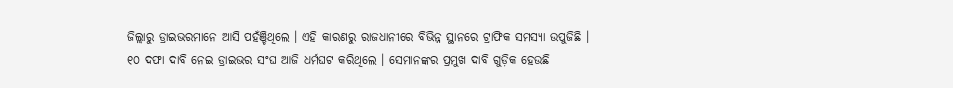ଜିଲ୍ଲାରୁ ଡ୍ରାଇଭରମାନେ ଆସି ପହଁଞ୍ଚିଥିଲେ । ଏହି କାରଣରୁ ରାଜଧାନୀରେ ବିଭିନ୍ନ ସ୍ଥାନରେ ଟ୍ରାଫିକ ସମସ୍ୟା ଉପୁଜିଛି ।
୧୦ ଦଫା ଦାବି ନେଇ ଡ୍ରାଇଭର ସଂଘ ଆଜି ଧର୍ମଘଟ କରିଥିଲେ । ସେମାନଙ୍କର ପ୍ରମୁଖ ଦାବି ଗୁଡ଼ିକ ହେଉଛି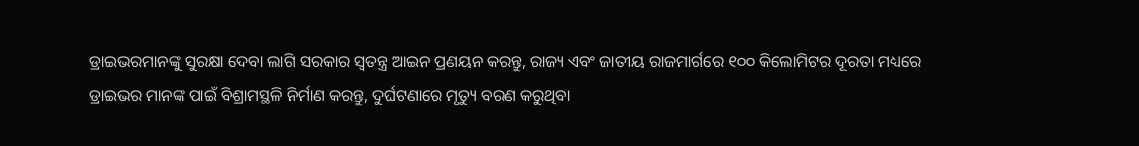ଡ୍ରାଇଭରମାନଙ୍କୁ ସୁରକ୍ଷା ଦେବା ଲାଗି ସରକାର ସ୍ୱତନ୍ତ୍ର ଆଇନ ପ୍ରଣୟନ କରନ୍ତୁ, ରାଜ୍ୟ ଏବଂ ଜାତୀୟ ରାଜମାର୍ଗରେ ୧୦୦ କିଲୋମିଟର ଦୂରତା ମଧ୍ୟରେ ଡ୍ରାଇଭର ମାନଙ୍କ ପାଇଁ ବିଶ୍ରାମସ୍ଥଳି ନିର୍ମାଣ କରନ୍ତୁ, ଦୁର୍ଘଟଣାରେ ମୃତ୍ୟୁ ବରଣ କରୁଥିବା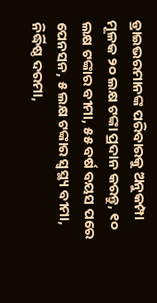ଡ୍ରାଇଭରମାନଙ୍କ ପରିବାରକୁ ଅନୁକମ୍ପା ମୂଳକ ୨୦ ଲକ୍ଷ ଟଙ୍କା ପ୍ରଦାନ କରନ୍ତୁ, ୧୦ ଲକ୍ଷ ଟଙ୍କାର ବୀମା, ୫୫ ବର୍ଷ ବୟସ ପରେ ପେନସନ, ୫ ଲକ୍ଷ ଟଙ୍କାର ସ୍ୱସ୍ଥ୍ୟ ବୀମା, ନିର୍ଦ୍ଧିଷ୍ଠ ଦରମା,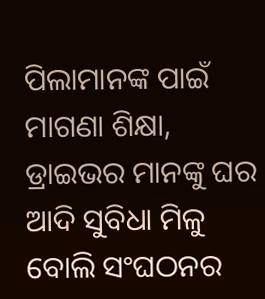ପିଲାମାନଙ୍କ ପାଇଁ ମାଗଣା ଶିକ୍ଷା, ଡ୍ରାଇଭର ମାନଙ୍କୁ ଘର ଆଦି ସୁବିଧା ମିଳୁ ବୋଲି ସଂଘଠନର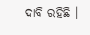ଦାବି ରହିଛି ।